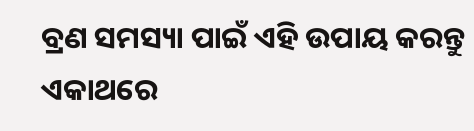ବ୍ରଣ ସମସ୍ୟା ପାଇଁ ଏହି ଉପାୟ କରନ୍ତୁ ଏକାଥରେ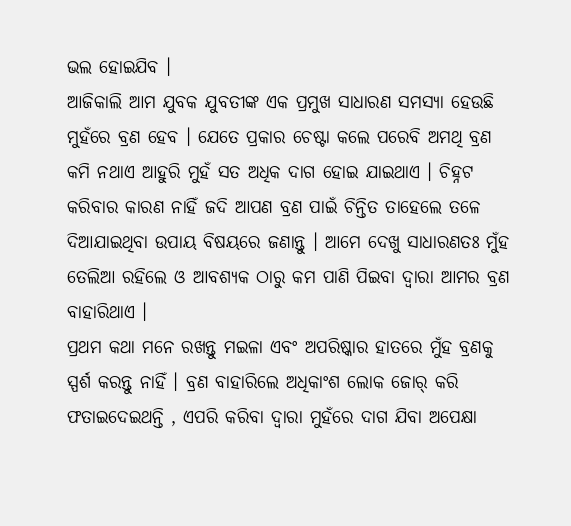ଭଲ ହୋଇଯିବ ।
ଆଜିକାଲି ଆମ ଯୁବକ ଯୁବତୀଙ୍କ ଏକ ପ୍ରମୁଖ ସାଧାରଣ ସମସ୍ୟା ହେଉଛି ମୁହଁରେ ବ୍ରଣ ହେବ । ଯେତେ ପ୍ରକାର ଚେଷ୍ଟା କଲେ ପରେବି ଅମଥି ବ୍ରଣ କମି ନଥାଏ ଆହୁରି ମୁହଁ ସତ ଅଧିକ ଦାଗ ହୋଇ ଯାଇଥାଏ । ଚିହ୍ନଟ କରିବାର କାରଣ ନାହିଁ ଜଦି ଆପଣ ବ୍ରଣ ପାଇଁ ଚିନ୍ତିତ ତାହେଲେ ତଳେ ଦିଆଯାଇଥିବା ଉପାୟ ବିଷୟରେ ଜଣାନ୍ତୁ । ଆମେ ଦେଖୁ ସାଧାରଣତଃ ମୁଁହ ତେଲିଆ ରହିଲେ ଓ ଆବଶ୍ୟକ ଠାରୁ କମ ପାଣି ପିଇବା ଦ୍ୱାରା ଆମର ବ୍ରଣ ବାହାରିଥାଏ ।
ପ୍ରଥମ କଥା ମନେ ରଖନ୍ତୁ ମଇଳା ଏବଂ ଅପରିଷ୍କାର ହାତରେ ମୁଁହ ବ୍ରଣକୁ ସ୍ପର୍ଶ କରନ୍ତୁ ନାହିଁ । ବ୍ରଣ ବାହାରିଲେ ଅଧିକାଂଶ ଲୋକ ଜୋର୍ କରି ଫତାଇଦେଇଥନ୍ତି , ଏପରି କରିବା ଦ୍ୱାରା ମୁହଁରେ ଦାଗ ଯିବା ଅପେକ୍ଷା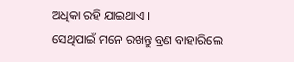ଅଧିକା ରହି ଯାଇଥାଏ ।
ସେଥିପାଇଁ ମନେ ରଖନ୍ତୁ ବ୍ରଣ ବାହାରିଲେ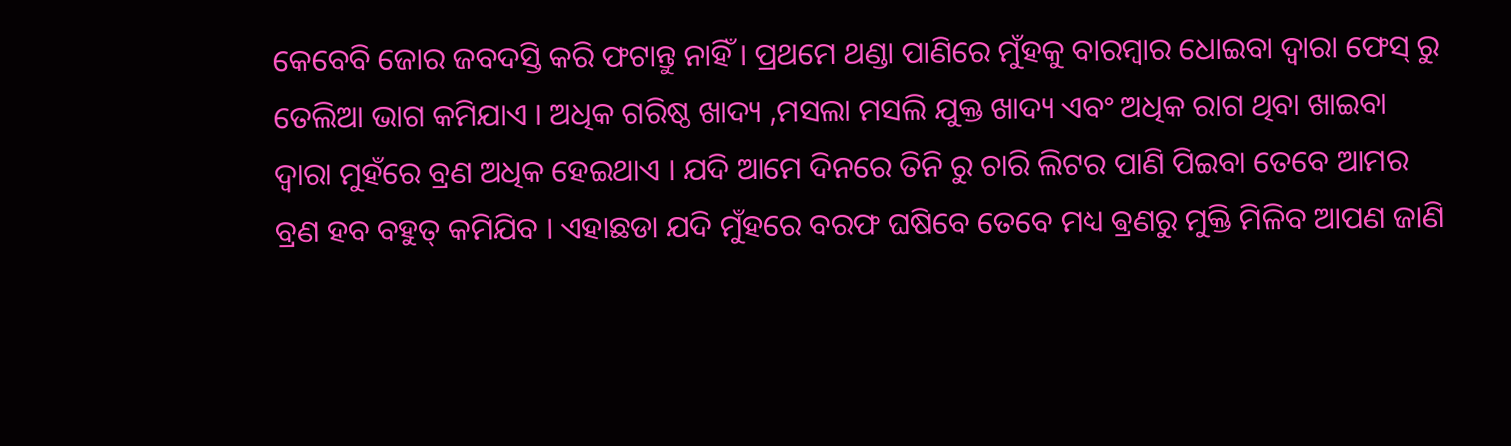କେବେବି ଜୋର ଜବଦସ୍ତି କରି ଫଟାନ୍ତୁ ନାହିଁ । ପ୍ରଥମେ ଥଣ୍ଡା ପାଣିରେ ମୁଁହକୁ ବାରମ୍ବାର ଧୋଇବା ଦ୍ୱାରା ଫେସ୍ ରୁ ତେଲିଆ ଭାଗ କମିଯାଏ । ଅଧିକ ଗରିଷ୍ଠ ଖାଦ୍ୟ ,ମସଲା ମସଲି ଯୁକ୍ତ ଖାଦ୍ୟ ଏବଂ ଅଧିକ ରାଗ ଥିବା ଖାଇବା ଦ୍ୱାରା ମୁହଁରେ ବ୍ରଣ ଅଧିକ ହେଇଥାଏ । ଯଦି ଆମେ ଦିନରେ ତିନି ରୁ ଚାରି ଲିଟର ପାଣି ପିଇବା ତେବେ ଆମର ବ୍ରଣ ହବ ବହୁତ୍ କମିଯିବ । ଏହାଛଡା ଯଦି ମୁଁହରେ ବରଫ ଘଷିବେ ତେବେ ମଧ୍ୟ ଵ୍ରଣରୁ ମୁକ୍ତି ମିଳିବ ଆପଣ ଜାଣି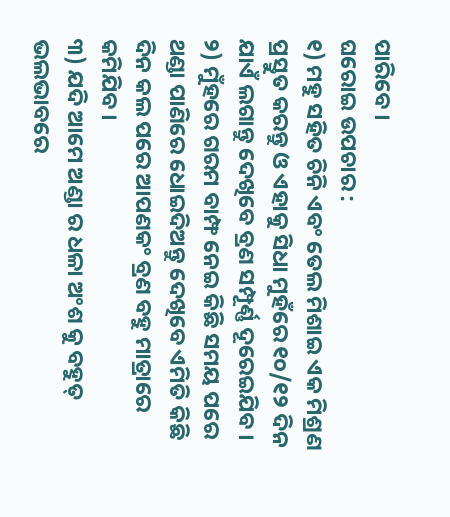ପାରିବେ ।
ଘରୋଇ ଉପଚାର :
୧) ମହୁ ସହିତ ଚିନି ଏବଂ ତେଲ ମିଶାଇ ଏକ ମିଶ୍ରଣ ପ୍ରସ୍ତୁତ କରନ୍ତୁ ଓ ଏହାକୁ ସିଧା ମୁହଁରେ ୧୦/୧୨ ଦିନ ଯାଏଁ ଲଗାନ୍ତୁ ଦେଖିବେ ବ୍ରଣ ସମ୍ପୂର୍ଣ୍ଣ ଦୂରେଇଯିବ ।
୨) ମୁଁହରେ ଗରମ ବାମ୍ଫ ନେଇ କିଛି ସମୟ ପରେ ଥଣ୍ଡା ପାଣିରେ ଧୋଇଦିଅନ୍ତୁ ଦେଖିବେ ଏମିତି କିଛି ଦିନ କଲ ପରେ ଆପଣକଂ ବ୍ରଣ ବହୁ ମାତ୍ରାରେ କମିଯିବ ।
୩) ଯଦି ଆମେ ଅଣ୍ଡା ର ଧଳା ଅଂଶ କୁ ବହୁତ୍ ଭଲଭାବରେ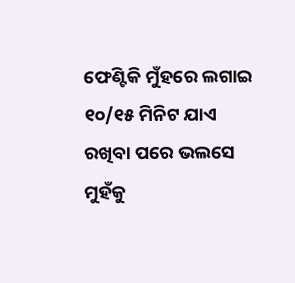ଫେଣ୍ଟିକି ମୁଁହରେ ଲଗାଇ ୧୦/୧୫ ମିନିଟ ଯାଏ ରଖିବା ପରେ ଭଲସେ ମୁହଁକୁ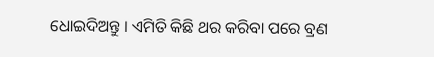ଧୋଇଦିଅନ୍ତୁ । ଏମିତି କିଛି ଥର କରିବା ପରେ ବ୍ରଣ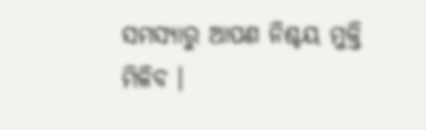ସମସ୍ୟାରୁ ଆପଣ ନିଶ୍ଚୟ ମୁକ୍ତି ମିଳିବ ।